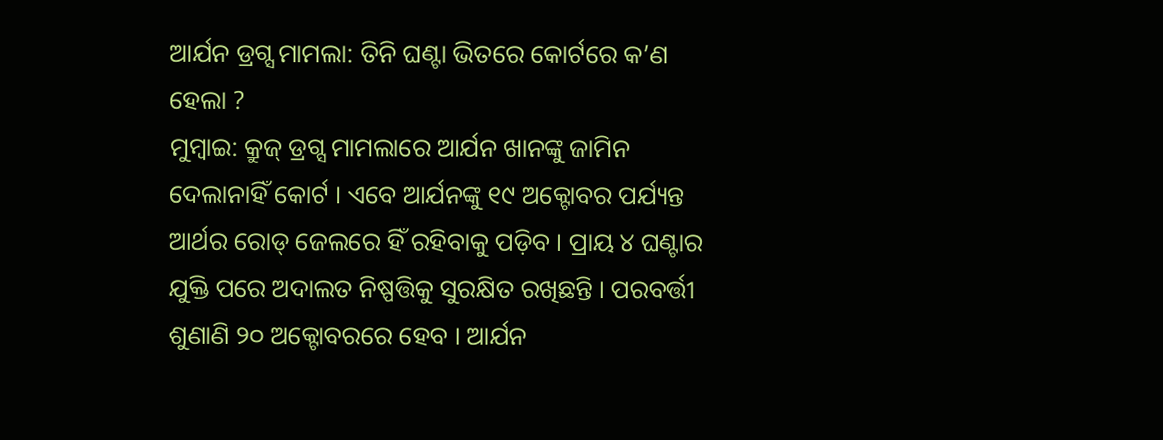ଆର୍ଯନ ଡ୍ରଗ୍ସ ମାମଲା: ତିନି ଘଣ୍ଟା ଭିତରେ କୋର୍ଟରେ କ’ଣ ହେଲା ?
ମୁମ୍ବାଇ: କ୍ରୁଜ୍ ଡ୍ରଗ୍ସ ମାମଲାରେ ଆର୍ଯନ ଖାନଙ୍କୁ ଜାମିନ ଦେଲାନାହିଁ କୋର୍ଟ । ଏବେ ଆର୍ଯନଙ୍କୁ ୧୯ ଅକ୍ଟୋବର ପର୍ଯ୍ୟନ୍ତ ଆର୍ଥର ରୋଡ୍ ଜେଲରେ ହିଁ ରହିବାକୁ ପଡ଼ିବ । ପ୍ରାୟ ୪ ଘଣ୍ଟାର ଯୁକ୍ତି ପରେ ଅଦାଲତ ନିଷ୍ପତ୍ତିକୁ ସୁରକ୍ଷିତ ରଖିଛନ୍ତି । ପରବର୍ତ୍ତୀ ଶୁଣାଣି ୨୦ ଅକ୍ଟୋବରରେ ହେବ । ଆର୍ଯନ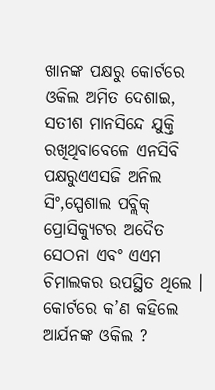ଖାନଙ୍କ ପକ୍ଷରୁ କୋର୍ଟରେ ଓକିଲ ଅମିତ ଦେଶାଇ, ସତୀଶ ମାନସିନ୍ଦେ ଯୁକ୍ତି ରଖିଥିବାବେଳେ ଏନସିବି ପକ୍ଷରୁଏଏସଜି ଅନିଲ ସିଂ,ସ୍ପେଶାଲ ପବ୍ଲିକ୍ ପ୍ରୋସିକ୍ୟୁଟର ଅଦୈତ ସେଠନା ଏବଂ ଏଏମ ଚିମାଲକର ଉପସ୍ଥିତ ଥିଲେ ।
କୋର୍ଟରେ କ’ଣ କହିଲେ ଆର୍ଯନଙ୍କ ଓକିଲ ?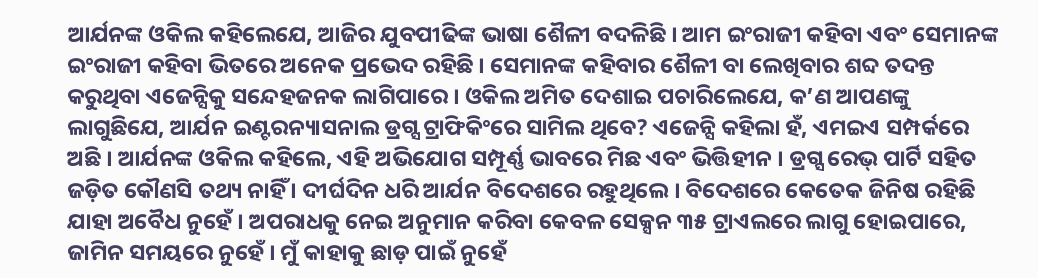ଆର୍ଯନଙ୍କ ଓକିଲ କହିଲେଯେ, ଆଜିର ଯୁବପୀଢିଙ୍କ ଭାଷା ଶୈଳୀ ବଦଳିଛି । ଆମ ଇଂରାଜୀ କହିବା ଏବଂ ସେମାନଙ୍କ ଇଂରାଜୀ କହିବା ଭିତରେ ଅନେକ ପ୍ରଭେଦ ରହିଛି । ସେମାନଙ୍କ କହିବାର ଶୈଳୀ ବା ଲେଖିବାର ଶବ୍ଦ ତଦନ୍ତ କରୁଥିବା ଏଜେନ୍ସିକୁ ସନ୍ଦେହଜନକ ଲାଗିପାରେ । ଓକିଲ ଅମିତ ଦେଶାଇ ପଚାରିଲେଯେ, କ’ଣ ଆପଣଙ୍କୁ ଲାଗୁଛିଯେ, ଆର୍ଯନ ଇଣ୍ଟରନ୍ୟାସନାଲ ଡ୍ରଗ୍ସ ଟ୍ରାଫିକିଂରେ ସାମିଲ ଥିବେ? ଏଜେନ୍ସି କହିଲା ହଁ, ଏମଇଏ ସମ୍ପର୍କରେ ଅଛି । ଆର୍ଯନଙ୍କ ଓକିଲ କହିଲେ, ଏହି ଅଭିଯୋଗ ସମ୍ପୂର୍ଣ୍ଣ ଭାବରେ ମିଛ ଏବଂ ଭିତ୍ତିହୀନ । ଡ୍ରଗ୍ସ ରେଭ୍ ପାର୍ଟି ସହିତ ଜଡ଼ିତ କୌଣସି ତଥ୍ୟ ନାହିଁ । ଦୀର୍ଘଦିନ ଧରି ଆର୍ଯନ ବିଦେଶରେ ରହୁଥିଲେ । ବିଦେଶରେ କେତେକ ଜିନିଷ ରହିଛି ଯାହା ଅବୈଧ ନୁହେଁ । ଅପରାଧକୁ ନେଇ ଅନୁମାନ କରିବା କେବଳ ସେକ୍ସନ ୩୫ ଟ୍ରାଏଲରେ ଲାଗୁ ହୋଇପାରେ, ଜାମିନ ସମୟରେ ନୁହେଁ । ମୁଁ କାହାକୁ ଛାଡ଼ ପାଇଁ ନୁହେଁ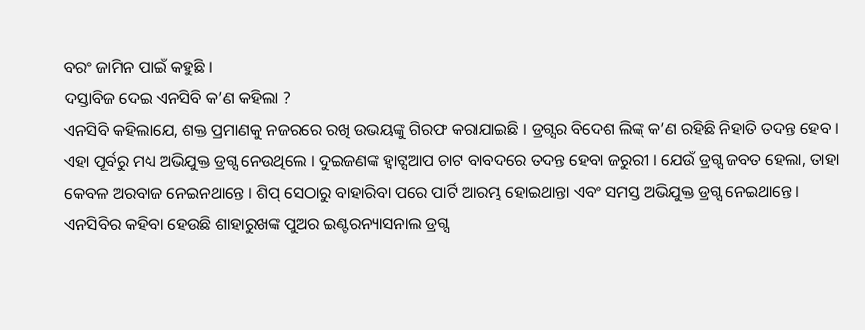ବରଂ ଜାମିନ ପାଇଁ କହୁଛି ।
ଦସ୍ତାବିଜ ଦେଇ ଏନସିବି କ’ଣ କହିଲା ?
ଏନସିବି କହିଲାଯେ, ଶକ୍ତ ପ୍ରମାଣକୁ ନଜରରେ ରଖି ଉଭୟଙ୍କୁ ଗିରଫ କରାଯାଇଛି । ଡ୍ରଗ୍ସର ବିଦେଶ ଲିଙ୍କ୍ କ’ଣ ରହିଛି ନିହାତି ତଦନ୍ତ ହେବ । ଏହା ପୂର୍ବରୁ ମଧ୍ୟ ଅଭିଯୁକ୍ତ ଡ୍ରଗ୍ସ ନେଉଥିଲେ । ଦୁଇଜଣଙ୍କ ହ୍ୱାଟ୍ସଆପ ଚାଟ ବାବଦରେ ତଦନ୍ତ ହେବା ଜରୁରୀ । ଯେଉଁ ଡ୍ରଗ୍ସ ଜବତ ହେଲା, ତାହା କେବଳ ଅରବାଜ ନେଇନଥାନ୍ତେ । ଶିପ୍ ସେଠାରୁ ବାହାରିବା ପରେ ପାର୍ଟି ଆରମ୍ଭ ହୋଇଥାନ୍ତା ଏବଂ ସମସ୍ତ ଅଭିଯୁକ୍ତ ଡ୍ରଗ୍ସ ନେଇଥାନ୍ତେ । ଏନସିବିର କହିବା ହେଉଛି ଶାହାରୁଖଙ୍କ ପୁଅର ଇଣ୍ଟରନ୍ୟାସନାଲ ଡ୍ରଗ୍ସ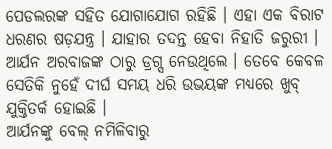ପେଡଲରଙ୍କ ସହିତ ଯୋଗାଯୋଗ ରହିଛି । ଏହା ଏକ ବିରାଟ ଧରଣର ଷଡ଼ଯନ୍ତ୍ର । ଯାହାର ତଦନ୍ତ ହେବା ନିହାତି ଜରୁରୀ । ଆର୍ଯନ ଅରବାଜଙ୍କ ଠାରୁ ଡ୍ରଗ୍ସ ନେଉଥିଲେ । ତେବେ କେବଳ ସେତିକି ନୁହେଁ ଦୀର୍ଘ ସମୟ ଧରି ଉଭୟଙ୍କ ମଧ୍ୟରେ ଖୁବ୍ ଯୁକ୍ତିତର୍କ ହୋଇଛି ।
ଆର୍ଯନଙ୍କୁ ବେଲ୍ ନମିଳିବାରୁ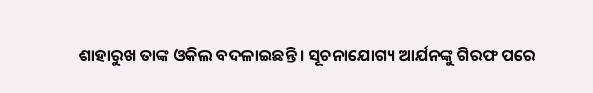ଶାହାରୁଖ ତାଙ୍କ ଓକିଲ ବଦଳାଇଛନ୍ତି । ସୂଚନାଯୋଗ୍ୟ ଆର୍ଯନଙ୍କୁ ଗିରଫ ପରେ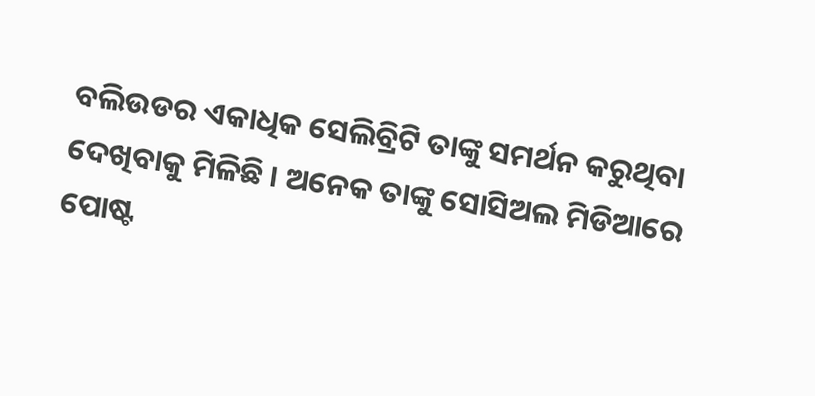ବଲିଉଡର ଏକାଧିକ ସେଲିବ୍ରିଟି ତାଙ୍କୁ ସମର୍ଥନ କରୁଥିବା ଦେଖିବାକୁ ମିଳିଛି । ଅନେକ ତାଙ୍କୁ ସୋସିଅଲ ମିଡିଆରେ ପୋଷ୍ଟ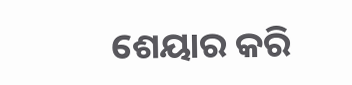ଶେୟାର କରି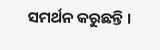ସମର୍ଥନ କରୁଛନ୍ତି ।